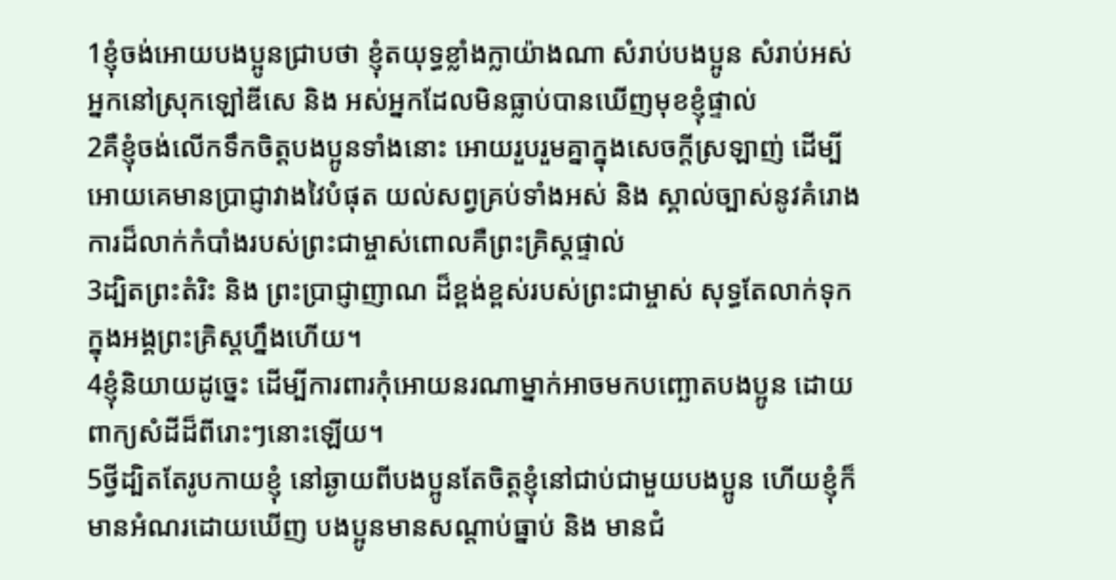1ខ្ញុំចង់អោយបងប្អូនជ្រាបថា ខ្ញុំតយុទ្ធខ្លាំងក្លាយ៉ាងណា សំរាប់បងប្អូន សំរាប់អស់អ្នកនៅស្រុកឡៅឌីសេ និង អស់អ្នកដែលមិនធ្លាប់បានឃើញមុខខ្ញុំផ្ទាល់
2គឺខ្ញុំចង់លើកទឹកចិត្ដបងប្អូនទាំងនោះ អោយរួបរួមគ្នាក្នុងសេចក្ដីស្រឡាញ់ ដើម្បីអោយគេមានប្រាជ្ញាវាងវៃបំផុត យល់សព្វគ្រប់ទាំងអស់ និង ស្គាល់ច្បាស់នូវគំរោងការដ៏លាក់កំបាំងរបស់ព្រះជាម្ចាស់ពោលគឺព្រះគ្រិស្ដផ្ទាល់
3ដ្បិតព្រះតំរិះ និង ព្រះប្រាជ្ញាញាណ ដ៏ខ្ពង់ខ្ពស់របស់ព្រះជាម្ចាស់ សុទ្ធតែលាក់ទុកក្នុងអង្គព្រះគ្រិស្ដហ្នឹងហើយ។
4ខ្ញុំនិយាយដូច្នេះ ដើម្បីការពារកុំអោយនរណាម្នាក់អាចមកបញ្ឆោតបងប្អូន ដោយពាក្យសំដីដ៏ពីរោះៗនោះឡើយ។
5ថ្វីដ្បិតតែរូបកាយខ្ញុំ នៅឆ្ងាយពីបងប្អូនតែចិត្ដខ្ញុំនៅជាប់ជាមួយបងប្អូន ហើយខ្ញុំក៏មានអំណរដោយឃើញ បងប្អូនមានសណ្ដាប់ធ្នាប់ និង មានជំ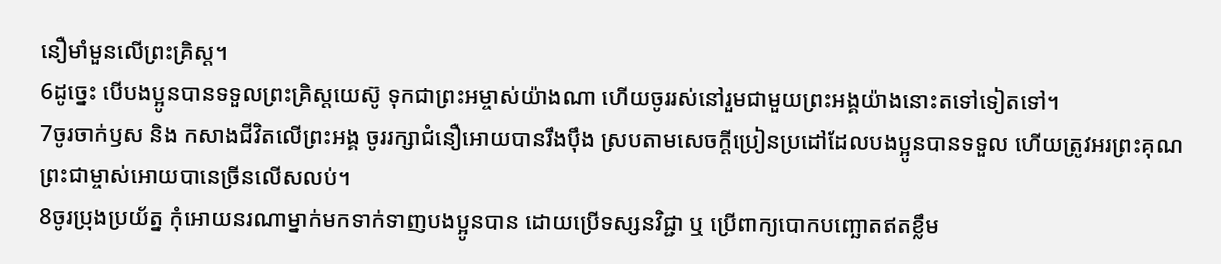នឿមាំមួនលើព្រះគ្រិស្ដ។
6ដូច្នេះ បើបងប្អូនបានទទួលព្រះគ្រិស្ដយេស៊ូ ទុកជាព្រះអម្ចាស់យ៉ាងណា ហើយចូររស់នៅរួមជាមួយព្រះអង្គយ៉ាងនោះតទៅទៀតទៅ។
7ចូរចាក់ឫស និង កសាងជីវិតលើព្រះអង្គ ចូររក្សាជំនឿអោយបានរឹងប៉ឹង ស្របតាមសេចក្ដីប្រៀនប្រដៅដែលបងប្អូនបានទទួល ហើយត្រូវអរព្រះគុណព្រះជាម្ចាស់អោយបានេច្រីនលើសលប់។
8ចូរប្រុងប្រយ័ត្ន កុំអោយនរណាម្នាក់មកទាក់ទាញបងប្អូនបាន ដោយប្រើទស្សនវិជ្ជា ឬ ប្រើពាក្យបោកបញ្ឆោតឥតខ្លឹម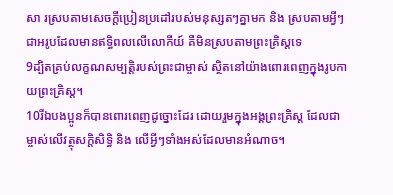សា រស្របតាមសេចក្ដីប្រៀនប្រដៅរបស់មនុស្សតៗគ្នាមក និង ស្របតាមអ្វីៗជាអរូបដែលមានឥទ្ធិពលលើលោកីយ៍ គឺមិនស្របតាមព្រះគ្រិស្ដទេ
9ដ្បិតគ្រប់លក្ខណសម្បត្ដិរបស់ព្រះជាម្ចាស់ ស្ថិតនៅយ៉ាងពោរពេញក្នុងរូបកាយព្រះគ្រិស្ដ។
10រីឯបងប្អូនក៏បានពោរពេញដូច្នោះដែរ ដោយរួមក្នុងអង្គព្រះគ្រិស្ដ ដែលជាម្ចាស់លើវត្ថុសក្ដិសិទ្ធិ និង លើអ្វីៗទាំងអស់ដែលមានអំណាច។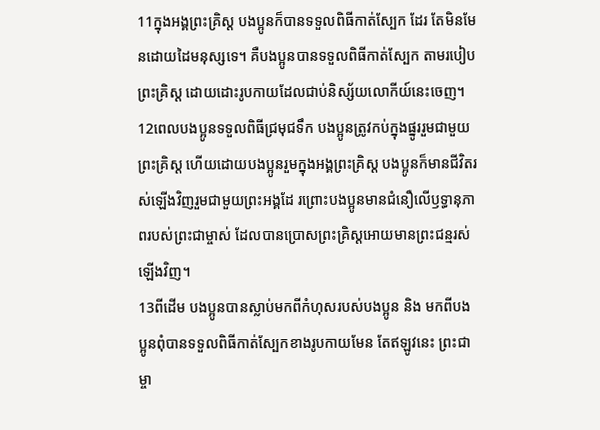11ក្នុងអង្គព្រះគ្រិស្ដ បងប្អូនក៏បានទទួលពិធីកាត់ស្បែក ដែរ តែមិនមែនដោយដៃមនុស្សទេ។ គឺបងប្អូនបានទទួលពិធីកាត់ស្បែក តាមរបៀបព្រះគ្រិស្ដ ដោយដោះរូបកាយដែលជាប់និស្ស័យលោកីយ៍នេះចេញ។
12ពេលបងប្អូនទទួលពិធីជ្រមុជទឹក បងប្អូនត្រូវកប់ក្នុងផ្នូររួមជាមួយព្រះគ្រិស្ដ ហើយដោយបងប្អូនរួមក្នុងអង្គព្រះគ្រិស្ដ បងប្អូនក៏មានជីវិតរស់ឡើងវិញរួមជាមួយព្រះអង្គដែ រព្រោះបងប្អូនមានជំនឿលើឫទ្ធានុភាពរបស់ព្រះជាម្ចាស់ ដែលបានប្រោសព្រះគ្រិស្ដអោយមានព្រះជន្មរស់ឡើងវិញ។
13ពីដើម បងប្អូនបានស្លាប់មកពីកំហុសរបស់បងប្អូន និង មកពីបងប្អូនពុំបានទទួលពិធីកាត់ស្បែកខាងរូបកាយមែន តែឥឡូវនេះ ព្រះជាម្ចា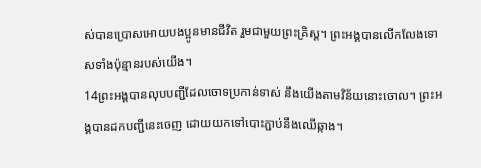ស់បានប្រោសអោយបងប្អូនមានជីវិត រួមជាមួយព្រះគ្រិស្ដ។ ព្រះអង្គបានលើកលែងទោសទាំងប៉ុន្មានរបស់យើង។
14ព្រះអង្គបានលុបបញ្ជីដែលចោទប្រកាន់ទាស់ នឹងយើងតាមវិន័យនោះចោល។ ព្រះអង្គបានដកបញ្ជីនេះចេញ ដោយយកទៅបោះភ្ជាប់នឹងឈើឆ្កាង។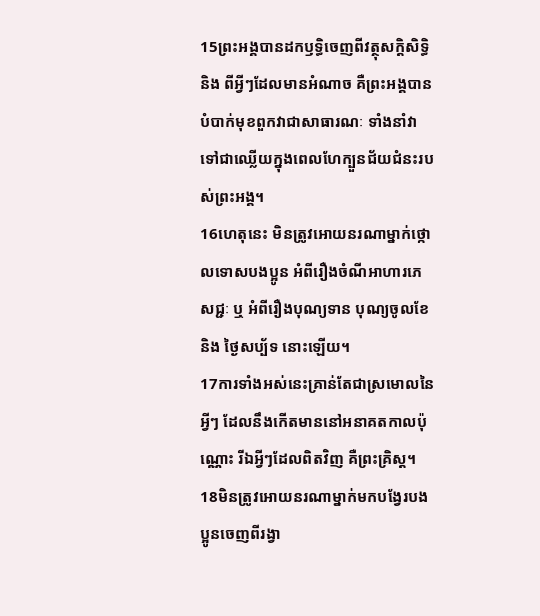15ព្រះអង្គបានដកឫទ្ធិចេញពីវត្ថុសក្ដិសិទ្ធិ និង ពីអ្វីៗដែលមានអំណាច គឺព្រះអង្គបានបំបាក់មុខពួកវាជាសាធារណៈ ទាំងនាំវាទៅជាឈ្លើយក្នុងពេលហែក្បួនជ័យជំនះរបស់ព្រះអង្គ។
16ហេតុនេះ មិនត្រូវអោយនរណាម្នាក់ថ្កោលទោសបងប្អូន អំពីរឿងចំណីអាហារភេសជ្ជៈ ឬ អំពីរឿងបុណ្យទាន បុណ្យចូលខែ និង ថ្ងៃសប្ប័ទ នោះឡើយ។
17ការទាំងអស់នេះគ្រាន់តែជាស្រមោលនៃអ្វីៗ ដែលនឹងកើតមាននៅអនាគតកាលប៉ុណ្ណោះ រីឯអ្វីៗដែលពិតវិញ គឺព្រះគ្រិស្ដ។
18មិនត្រូវអោយនរណាម្នាក់មកបង្វែរបងប្អូនចេញពីរង្វា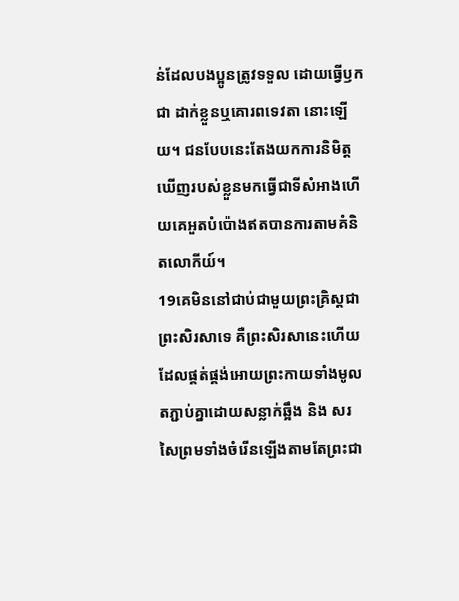ន់ដែលបងប្អូនត្រូវទទួល ដោយធ្វើឫកជា ដាក់ខ្លួនឬគោរពទេវតា នោះឡើយ។ ជនបែបនេះតែងយកការនិមិត្ដឃើញរបស់ខ្លួនមកធ្វើជាទីសំអាងហើយគេអួតបំប៉ោងឥតបានការតាមគំនិតលោកីយ៍។
19គេមិននៅជាប់ជាមួយព្រះគ្រិស្ដជាព្រះសិរសាទេ គឺព្រះសិរសានេះហើយ ដែលផ្គត់ផ្គង់អោយព្រះកាយទាំងមូលតភ្ជាប់គ្នាដោយសន្លាក់ឆ្អឹង និង សរសៃព្រមទាំងចំរើនឡើងតាមតែព្រះជា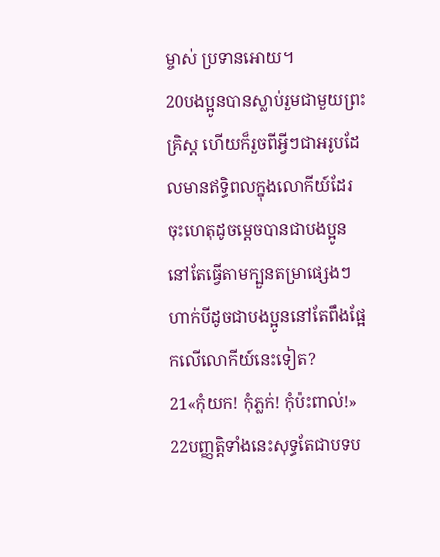ម្ចាស់ ប្រទានអោយ។
20បងប្អូនបានស្លាប់រួមជាមួយព្រះគ្រិស្ដ ហើយក៏រួចពីអ្វីៗជាអរូបដែលមានឥទ្ធិពលក្នុងលោកីយ៍ដែរ ចុះហេតុដូចម្ដេចបានជាបងប្អូននៅតែធ្វើតាមក្បួនតម្រាផ្សេងៗ ហាក់បីដូចជាបងប្អូននៅតែពឹងផ្អែកលើលោកីយ៍នេះទៀត?
21«កុំយក! កុំភ្លក់! កុំប៉ះពាល់!»
22បញ្ញត្ដិទាំងនេះសុទ្ធតែជាបទប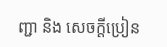ញ្ជា និង សេចក្ដីប្រៀន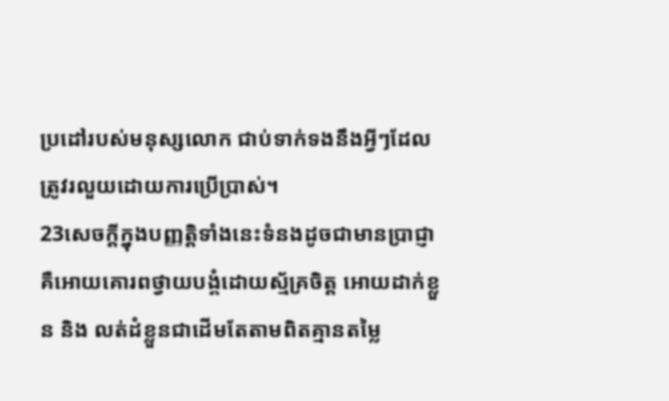ប្រដៅរបស់មនុស្សលោក ជាប់ទាក់ទងនឹងអ្វីៗដែលត្រូវរលួយដោយការប្រើប្រាស់។
23សេចក្ដីក្នុងបញ្ញត្ដិទាំងនេះទំនងដូចជាមានប្រាជ្ញា គឺអោយគោរពថ្វាយបង្គំដោយស្ម័គ្រចិត្ដ អោយដាក់ខ្លួន និង លត់ដំខ្លួនជាដើមតែតាមពិតគ្មានតម្លៃ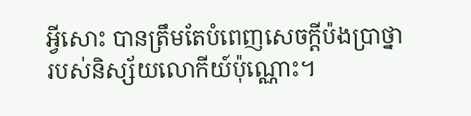អ្វីសោះ បានត្រឹមតែបំពេញសេចក្ដីប៉ងប្រាថ្នារបស់និស្ស័យលោកីយ៍ប៉ុណ្ណោះ។